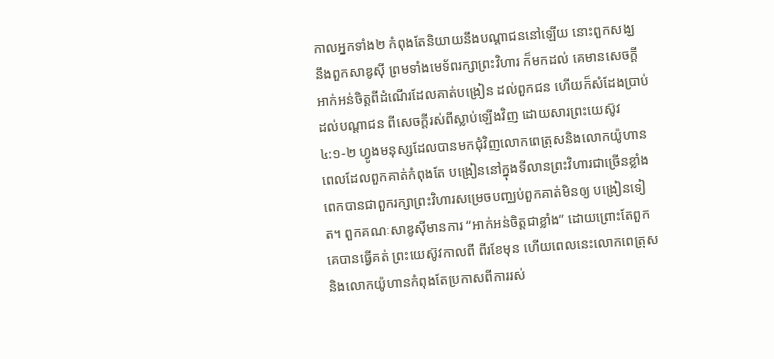កាលអ្នកទាំង២ កំពុងតែនិយាយនឹងបណ្តាជននៅឡើយ នោះពួកសង្ឃ នឹងពួកសាឌូស៊ី ព្រមទាំងមេទ័ពរក្សាព្រះវិហារ ក៏មកដល់ គេមានសេចក្ដីអាក់អន់ចិត្តពីដំណើរដែលគាត់បង្រៀន ដល់ពួកជន ហើយក៏សំដែងប្រាប់ដល់បណ្តាជន ពីសេចក្ដីរស់ពីស្លាប់ឡើងវិញ ដោយសារព្រះយេស៊ូវ
៤:១-២ ហ្វូងមនុស្សដែលបានមកជុំវិញលោកពេត្រុសនិងលោកយ៉ូហានពេលដែលពួកគាត់កំពុងតែ បង្រៀននៅក្នុងទីលានព្រះវិហារជាច្រើនខ្លាំងពេកបានជាពួករក្សាព្រះវិហារសម្រេចបញ្ឈប់ពួកគាត់មិនឲ្យ បង្រៀនទៀត។ ពួកគណៈសាឌូស៊ីមានការ “អាក់អន់ចិត្តជាខ្លាំង” ដោយព្រោះតែពួកគេបានធ្វើគត់ ព្រះយេស៊ូវកាលពី ពីរខែមុន ហើយពេលនេះលោកពេត្រុស និងលោកយ៉ូហានកំពុងតែប្រកាសពីការរស់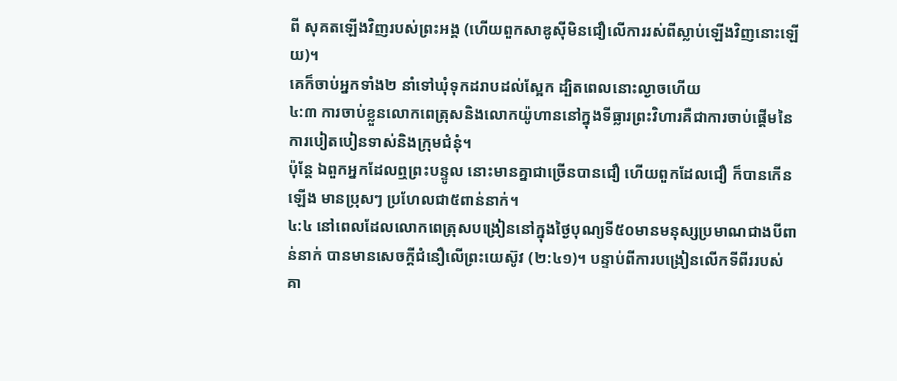ពី សុគតឡើងវិញរបស់ព្រះអង្គ (ហើយពួកសាឌូស៊ីមិនជឿលើការរស់ពីស្លាប់ឡើងវិញនោះឡើយ)។
គេក៏ចាប់អ្នកទាំង២ នាំទៅឃុំទុកដរាបដល់ស្អែក ដ្បិតពេលនោះល្ងាចហើយ
៤:៣ ការចាប់ខ្លួនលោកពេត្រុសនិងលោកយ៉ូហាននៅក្នុងទីធ្លារព្រះវិហារគឺជាការចាប់ផ្តើមនៃ ការបៀតបៀនទាស់និងក្រុមជំនុំ។
ប៉ុន្តែ ឯពួកអ្នកដែលឮព្រះបន្ទូល នោះមានគ្នាជាច្រើនបានជឿ ហើយពួកដែលជឿ ក៏បានកើនឡើង មានប្រុសៗ ប្រហែលជា៥ពាន់នាក់។
៤:៤ នៅពេលដែលលោកពេត្រុសបង្រៀននៅក្នុងថ្ងៃបុណ្យទី៥០មានមនុស្សប្រមាណជាងបីពាន់នាក់ បានមានសេចក្តីជំនឿលើព្រះយេស៊ូវ (២:៤១)។ បន្ទាប់ពីការបង្រៀនលើកទីពីររបស់គា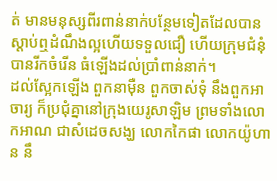ត់ មានមនុស្សពីរពាន់នាក់បន្ថែមទៀតដែលបានស្តាប់ឮដំណឹងល្អហើយទទួលជឿ ហើយក្រុមជំនុំបានរីកចំរើន ធំឡើងដល់ប្រាំពាន់នាក់។
ដល់ស្អែកឡើង ពួកនាម៉ឺន ពួកចាស់ទុំ នឹងពួកអាចារ្យ ក៏ប្រជុំគ្នានៅក្រុងយេរូសាឡិម ព្រមទាំងលោកអាណ ជាសំដេចសង្ឃ លោកកៃផា លោកយ៉ូហាន នឹ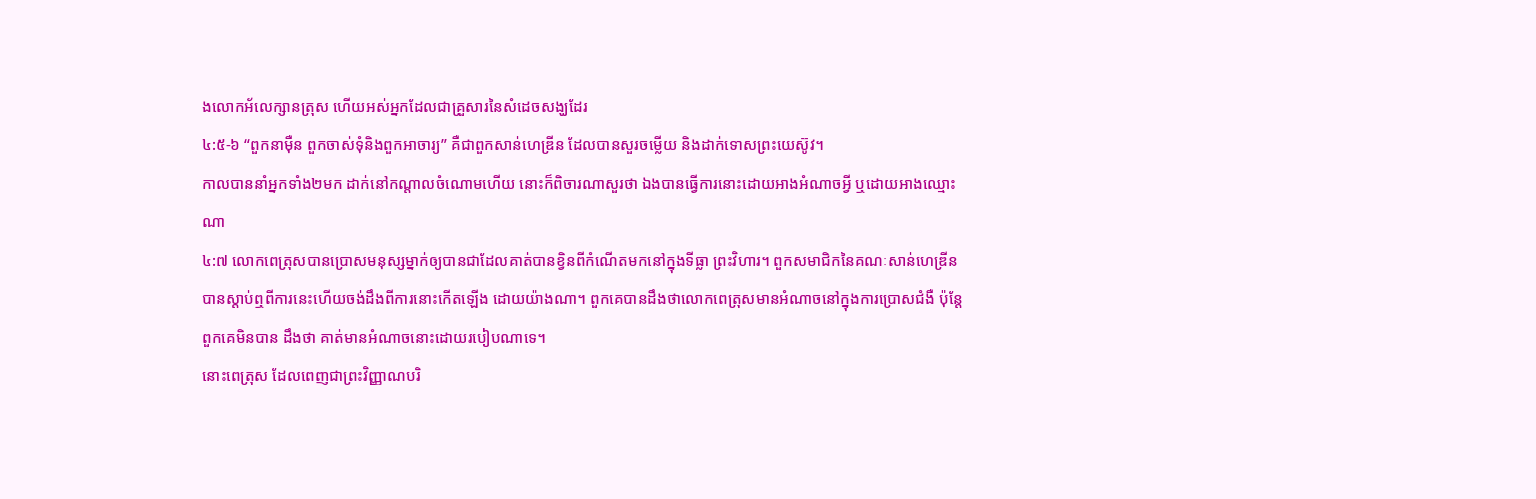ងលោកអ័លេក្សានត្រុស ហើយអស់អ្នកដែលជាគ្រួសារនៃសំដេចសង្ឃដែរ
៤:៥-៦ “ពួកនាម៉ឺន ពួកចាស់ទុំនិងពួកអាចារ្យ” គឺជាពួកសាន់ហេឌ្រីន ដែលបានសួរចម្លើយ និងដាក់ទោសព្រះយេស៊ូវ។
កាលបាននាំអ្នកទាំង២មក ដាក់នៅកណ្តាលចំណោមហើយ នោះក៏ពិចារណាសួរថា ឯងបានធ្វើការនោះដោយអាងអំណាចអ្វី ឬដោយអាងឈ្មោះណា
៤:៧ លោកពេត្រុសបានប្រោសមនុស្សម្នាក់ឲ្យបានជាដែលគាត់បានខ្វិនពីកំណើតមកនៅក្នុងទីធ្លា ព្រះវិហារ។ ពួកសមាជិកនៃគណៈសាន់ហេឌ្រីនបានស្តាប់ឮពីការនេះហើយចង់ដឹងពីការនោះកើតឡើង ដោយយ៉ាងណា។ ពួកគេបានដឹងថាលោកពេត្រុសមានអំណាចនៅក្នុងការប្រោសជំងឺ ប៉ុន្តែពួកគេមិនបាន ដឹងថា គាត់មានអំណាចនោះដោយរបៀបណាទេ។
នោះពេត្រុស ដែលពេញជាព្រះវិញ្ញាណបរិ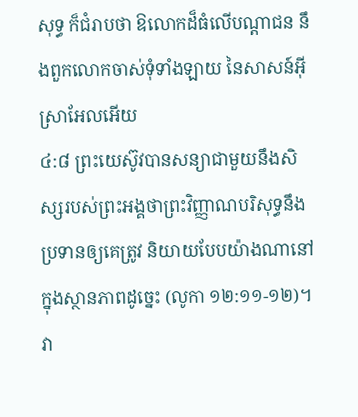សុទ្ធ ក៏ជំរាបថា ឱលោកដ៏ធំលើបណ្តាជន នឹងពួកលោកចាស់ទុំទាំងឡាយ នៃសាសន៍អ៊ីស្រាអែលអើយ
៤:៨ ព្រះយេស៊ូវបានសន្យាជាមួយនឹងសិស្សរបស់ព្រះអង្គថាព្រះវិញ្ញាណបរិសុទ្ធនឹងប្រទានឲ្យគេត្រូវ និយាយបែបយ៉ាងណានៅក្នុងស្ថានភាពដូច្នេះ (លូកា ១២:១១-១២)។ វា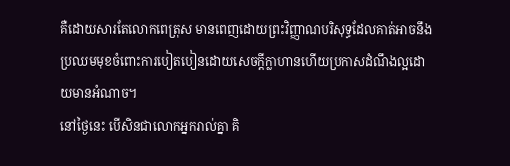គឺដោយសារតែលោកពេត្រុស មានពេញដោយព្រះវិញ្ញាណបរិសុទ្ធដែលគាត់អាចនឹងប្រឈមមុខចំពោះការបៀតបៀនដោយសេចក្តីក្លាហានហើយប្រកាសដំណឹងល្អដោយមានអំណាច។
នៅថ្ងៃនេះ បើសិនជាលោកអ្នករាល់គ្នា គិ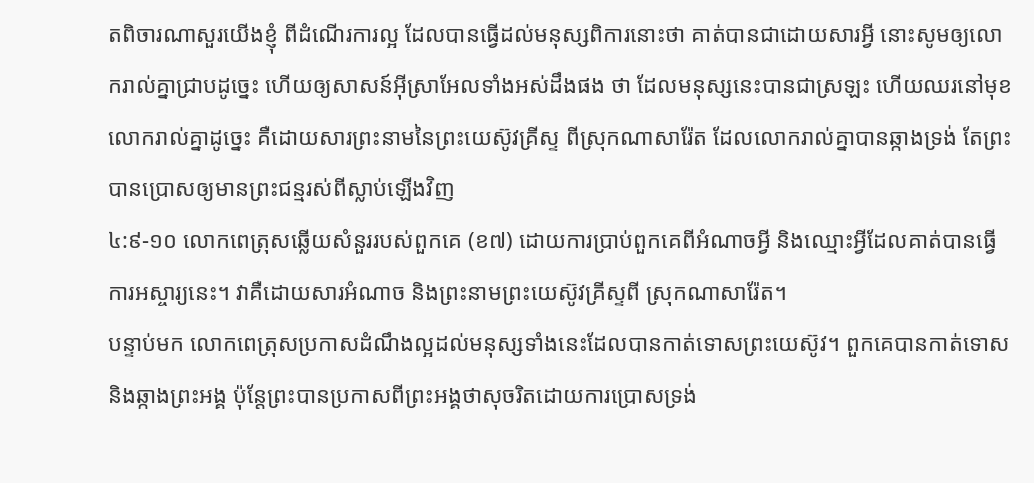តពិចារណាសួរយើងខ្ញុំ ពីដំណើរការល្អ ដែលបានធ្វើដល់មនុស្សពិការនោះថា គាត់បានជាដោយសារអ្វី នោះសូមឲ្យលោករាល់គ្នាជ្រាបដូច្នេះ ហើយឲ្យសាសន៍អ៊ីស្រាអែលទាំងអស់ដឹងផង ថា ដែលមនុស្សនេះបានជាស្រឡះ ហើយឈរនៅមុខលោករាល់គ្នាដូច្នេះ គឺដោយសារព្រះនាមនៃព្រះយេស៊ូវគ្រីស្ទ ពីស្រុកណាសារ៉ែត ដែលលោករាល់គ្នាបានឆ្កាងទ្រង់ តែព្រះបានប្រោសឲ្យមានព្រះជន្មរស់ពីស្លាប់ឡើងវិញ
៤:៩-១០ លោកពេត្រុសឆ្លើយសំនួររបស់ពួកគេ (ខ៧) ដោយការប្រាប់ពួកគេពីអំណាចអ្វី និងឈ្មោះអ្វីដែលគាត់បានធ្វើការអស្ចារ្យនេះ។ វាគឺដោយសារអំណាច និងព្រះនាមព្រះយេស៊ូវគ្រីស្ទពី ស្រុកណាសារ៉ែត។
បន្ទាប់មក លោកពេត្រុសប្រកាសដំណឹងល្អដល់មនុស្សទាំងនេះដែលបានកាត់ទោសព្រះយេស៊ូវ។ ពួកគេបានកាត់ទោស និងឆ្កាងព្រះអង្គ ប៉ុន្តែព្រះបានប្រកាសពីព្រះអង្គថាសុចរិតដោយការប្រោសទ្រង់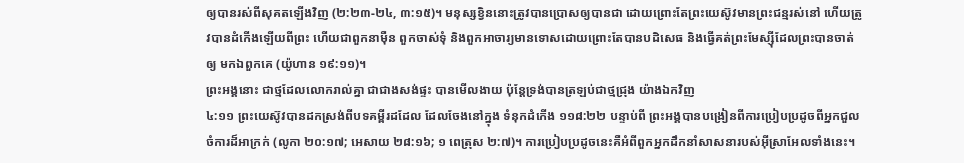ឲ្យបានរស់ពីសុគតឡើងវិញ (២:២៣-២៤, ៣:១៥)។ មនុស្សខ្វិននោះត្រូវបានប្រោសឲ្យបានជា ដោយព្រោះតែព្រះយេស៊ូវមានព្រះជន្មរស់នៅ ហើយត្រូវបានដំកើងឡើយពីព្រះ ហើយជាពួកនាម៉ឺន ពួកចាស់ទុំ និងពួកអាចារ្យមានទោសដោយព្រោះតែបានបដិសេធ និងធ្វើគត់ព្រះមែស្ស៊ីដែលព្រះបានចាត់ឲ្យ មកឯពួកគេ (យ៉ូហាន ១៩:១១)។
ព្រះអង្គនោះ ជាថ្មដែលលោករាល់គ្នា ជាជាងសង់ផ្ទះ បានមើលងាយ ប៉ុន្តែទ្រង់បានត្រឡប់ជាថ្មជ្រុង យ៉ាងឯកវិញ
៤:១១ ព្រះយេស៊ូវបានដកស្រង់ពីបទគម្ពីរដដែល ដែលចែងនៅក្នុង ទំនុកដំកើង ១១៨:២២ បន្ទាប់ពី ព្រះអង្គបានបង្រៀនពីការប្រៀបប្រដូចពីអ្នកជួលចំការដ៏អាក្រក់ (លូកា ២០:១៧; អេសាយ ២៨:១៦; ១ ពេត្រុស ២:៧)។ ការប្រៀបប្រដូចនេះគឺអំពីពួកអ្នកដឹកនាំសាសនារបស់អ៊ីស្រាអែលទាំងនេះ។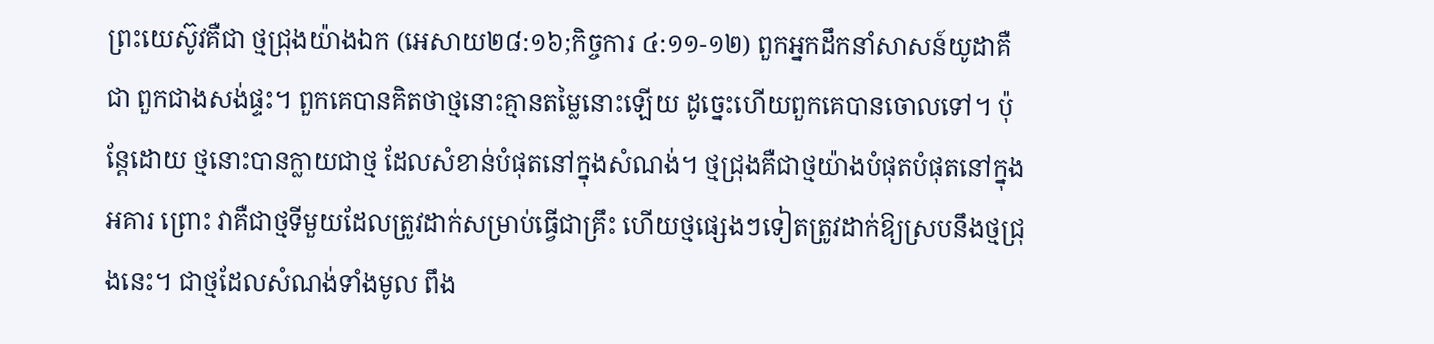ព្រះយេស៊ូវគឺជា ថ្មជ្រុងយ៉ាងឯក (អេសាយ២៨:១៦;កិច្ចការ ៤:១១-១២) ពួកអ្នកដឹកនាំសាសន៍យូដាគឺជា ពួកជាងសង់ផ្ទះ។ ពួកគេបានគិតថាថ្មនោះគ្មានតម្លៃនោះឡើយ ដូច្នេះហើយពួកគេបានចោលទៅ។ ប៉ុន្តែដោយ ថ្មនោះបានក្លាយជាថ្ម ដែលសំខាន់បំផុតនៅក្នុងសំណង់។ ថ្មជ្រុងគឺជាថ្មយ៉ាងបំផុតបំផុតនៅក្នុងអគារ ព្រោះ វាគឺជាថ្មទីមួយដែលត្រូវដាក់សម្រាប់ធ្វើជាគ្រឹះ ហើយថ្មផ្សេងៗទៀតត្រូវដាក់ឱ្យស្របនឹងថ្មជ្រុងនេះ។ ជាថ្មដែលសំណង់ទាំងមូល ពឹង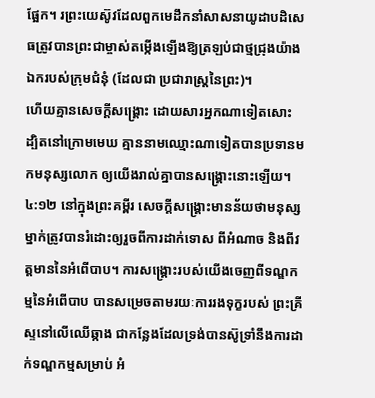ផ្អែក។ រព្រះយេស៊ូវដែលពួកមេដឹកនាំសាសនាយូដាបដិសេធត្រូវបានព្រះជាម្ចាស់តម្កើងឡើងឱ្យត្រឡប់ជាថ្មជ្រុងយ៉ាងឯករបស់ក្រុមជំនុំ (ដែលជា ប្រជារាស្រ្តនៃព្រះ)។
ហើយគ្មានសេចក្ដីសង្គ្រោះ ដោយសារអ្នកណាទៀតសោះ ដ្បិតនៅក្រោមមេឃ គ្មាននាមឈ្មោះណាទៀតបានប្រទានមកមនុស្សលោក ឲ្យយើងរាល់គ្នាបានសង្គ្រោះនោះឡើយ។
៤:១២ នៅក្នុងព្រះគម្ពីរ សេចក្តីសង្រ្គោះមានន័យថាមនុស្សម្នាក់ត្រូវបានរំដោះឲ្យរួចពីការដាក់ទោស ពីអំណាច និងពីវត្តមាននៃអំពើបាប។ ការសង្គ្រោះរបស់យើងចេញពីទណ្ឌកម្មនៃអំពើបាប បានសម្រេចតាមរយៈការរងទុក្ខរបស់ ព្រះគ្រីស្ទនៅលើឈើឆ្កាង ជាកន្លែងដែលទ្រង់បានស៊ូទ្រាំនឹងការដាក់ទណ្ឌកម្មសម្រាប់ អំ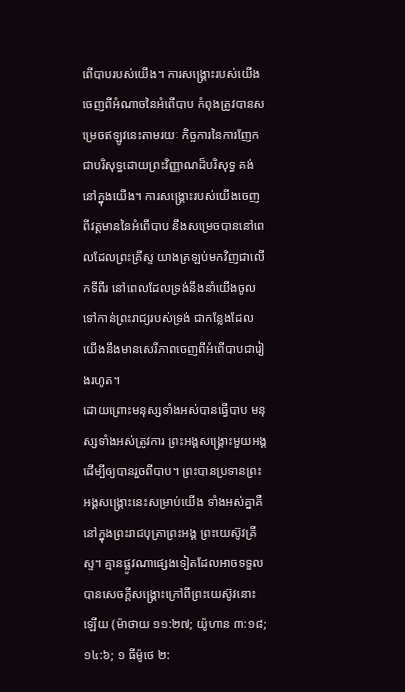ពើបាបរបស់យើង។ ការសង្គ្រោះរបស់យើងចេញពីអំណាចនៃអំពើបាប កំពុងត្រូវបានសម្រេចឥឡូវនេះតាមរយៈ កិច្ចការនៃការញែកជាបរិសុទ្ធដោយព្រះវិញ្ញាណដ៏បរិសុទ្ធ គង់នៅក្នុងយើង។ ការសង្គ្រោះរបស់យើងចេញពីវត្តមាននៃអំពើបាប នឹងសម្រេចបាននៅពេលដែលព្រះគ្រីស្ទ យាងត្រឡប់មកវិញជាលើកទីពីរ នៅពេលដែលទ្រង់នឹងនាំយើងចូលទៅកាន់ព្រះរាជ្យរបស់ទ្រង់ ជាកន្លែងដែលយើងនឹងមានសេរីភាពចេញពីអំពើបាបជារៀងរហូត។
ដោយព្រោះមនុស្សទាំងអស់បានធ្វើបាប មនុស្សទាំងអស់ត្រូវការ ព្រះអង្គសង្រ្គោះមួយអង្គដើម្បីឲ្យបានរួចពីបាប។ ព្រះបានប្រទានព្រះអង្គសង្រ្គោះនេះសម្រាប់យើង ទាំងអស់គ្នាគឺនៅក្នុងព្រះរាជបុត្រាព្រះអង្គ ព្រះយេស៊ូវគ្រីស្ទ។ គ្មានផ្លូវណាផ្សេងទៀតដែលអាចទទួលបានសេចក្តីសង្រ្គោះក្រៅពីព្រះយេស៊ូវនោះឡើយ (ម៉ាថាយ ១១:២៧; យ៉ូហាន ៣:១៨; ១៤:៦; ១ ធីម៉ូថេ ២: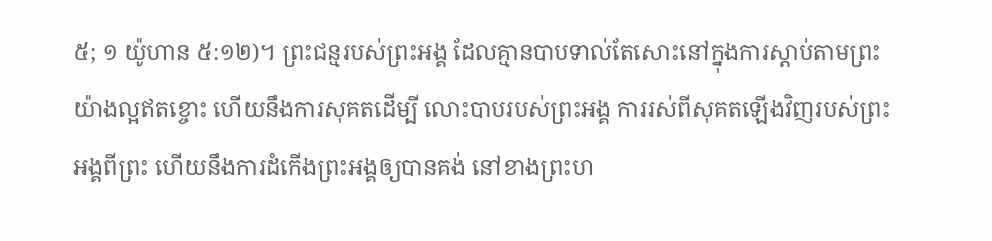៥; ១ យ៉ូហាន ៥:១២)។ ព្រះជន្មរបស់ព្រះអង្គ ដែលគ្មានបាបទាល់តែសោះនៅក្នុងការស្តាប់តាមព្រះយ៉ាងល្អឥតខ្ចោះ ហើយនឹងការសុគតដើម្បី លោះបាបរបស់ព្រះអង្គ ការរស់ពីសុគតឡើងវិញរបស់ព្រះអង្គពីព្រះ ហើយនឹងការដំកើងព្រះអង្គឲ្យបានគង់ នៅខាងព្រះហ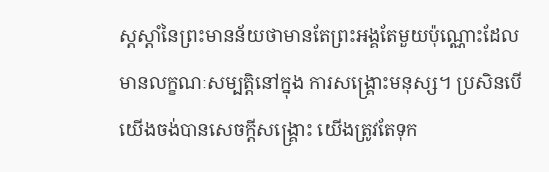ស្តស្តាំនៃព្រះមានន័យថាមានតែព្រះអង្គតែមួយប៉ុណ្ណោះដែលមានលក្ខណៈសម្បត្តិនៅក្នុង ការសង្រ្គោះមនុស្ស។ ប្រសិនបើយើងចង់បានសេចក្តីសង្រ្គោះ យើងត្រូវតែទុក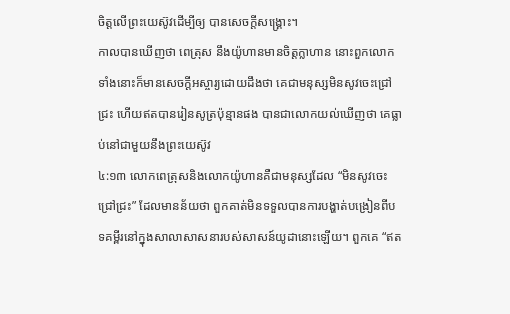ចិត្តលើព្រះយេស៊ូវដើម្បីឲ្យ បានសេចក្តីសង្រ្គោះ។
កាលបានឃើញថា ពេត្រុស នឹងយ៉ូហានមានចិត្តក្លាហាន នោះពួកលោកទាំងនោះក៏មានសេចក្ដីអស្ចារ្យដោយដឹងថា គេជាមនុស្សមិនសូវចេះជ្រៅជ្រះ ហើយឥតបានរៀនសូត្រប៉ុន្មានផង បានជាលោកយល់ឃើញថា គេធ្លាប់នៅជាមួយនឹងព្រះយេស៊ូវ
៤:១៣ លោកពេត្រុសនិងលោកយ៉ូហានគឺជាមនុស្សដែល “មិនសូវចេះជ្រៅជ្រះ” ដែលមានន័យថា ពួកគាត់មិនទទួលបានការបង្ហាត់បង្រៀនពីបទគម្ពីរនៅក្នុងសាលាសាសនារបស់សាសន៍យូដានោះឡើយ។ ពួកគេ “ឥត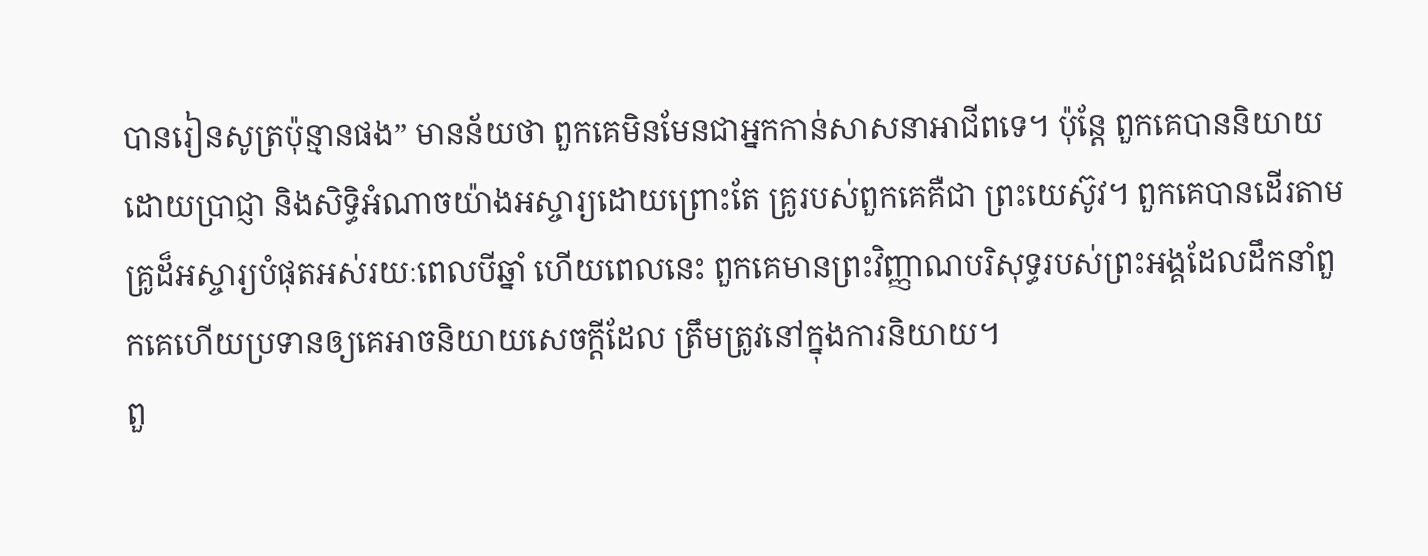បានរៀនសូត្រប៉ុន្មានផង” មានន័យថា ពួកគេមិនមែនជាអ្នកកាន់សាសនាអាជីពទេ។ ប៉ុន្តែ ពួកគេបាននិយាយដោយប្រាជ្ញា និងសិទ្ធិអំណាចយ៉ាងអស្ចារ្យដោយព្រោះតែ គ្រូរបស់ពួកគេគឺជា ព្រះយេស៊ូវ។ ពួកគេបានដើរតាមគ្រូដ៏អស្ចារ្យបំផុតអស់រយៈពេលបីឆ្នាំ ហើយពេលនេះ ពួកគេមានព្រះវិញ្ញាណបរិសុទ្ធរបស់ព្រះអង្គដែលដឹកនាំពួកគេហើយប្រទានឲ្យគេអាចនិយាយសេចក្តីដែល ត្រឹមត្រូវនៅក្នុងការនិយាយ។
ពួ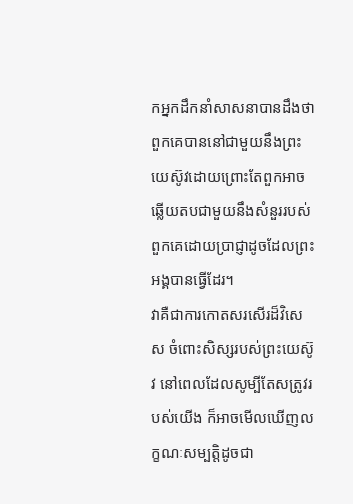កអ្នកដឹកនាំសាសនាបានដឹងថាពួកគេបាននៅជាមួយនឹងព្រះយេស៊ូវដោយព្រោះតែពួកអាចឆ្លើយតបជាមួយនឹងសំនួររបស់ពួកគេដោយប្រាជ្ញាដូចដែលព្រះអង្គបានធ្វើដែរ។
វាគឺជាការកោតសរសើរដ៏វិសេស ចំពោះសិស្សរបស់ព្រះយេស៊ូវ នៅពេលដែលសូម្បីតែសត្រូវរបស់យើង ក៏អាចមើលឃើញលក្ខណៈសម្បតិ្តដូចជា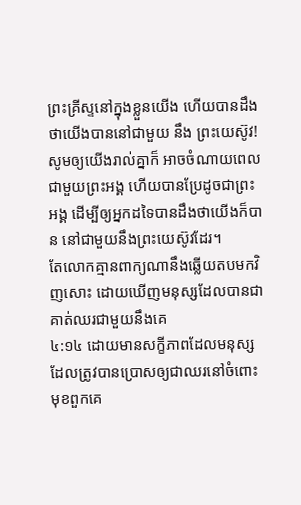ព្រះគ្រីស្ទនៅក្នុងខ្លួនយើង ហើយបានដឹងថាយើងបាននៅជាមួយ នឹង ព្រះយេស៊ូវ! សូមឲ្យយើងរាល់គ្នាក៏ អាចចំណាយពេលជាមួយព្រះអង្គ ហើយបានប្រែដូចជាព្រះអង្គ ដើម្បីឲ្យអ្នកដទៃបានដឹងថាយើងក៏បាន នៅជាមួយនឹងព្រះយេស៊ូវដែរ។
តែលោកគ្មានពាក្យណានឹងឆ្លើយតបមកវិញសោះ ដោយឃើញមនុស្សដែលបានជា គាត់ឈរជាមួយនឹងគេ
៤:១៤ ដោយមានសក្ខីភាពដែលមនុស្សដែលត្រូវបានប្រោសឲ្យជាឈរនៅចំពោះមុខពួកគេ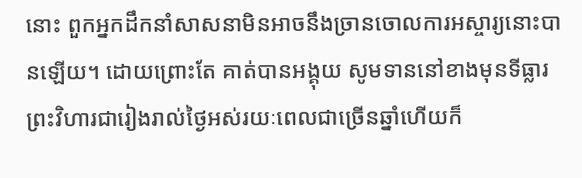នោះ ពួកអ្នកដឹកនាំសាសនាមិនអាចនឹងច្រានចោលការអស្ចារ្យនោះបានឡើយ។ ដោយព្រោះតែ គាត់បានអង្គុយ សូមទាននៅខាងមុនទីធ្លារព្រះវិហារជារៀងរាល់ថ្ងៃអស់រយៈពេលជាច្រើនឆ្នាំហើយក៏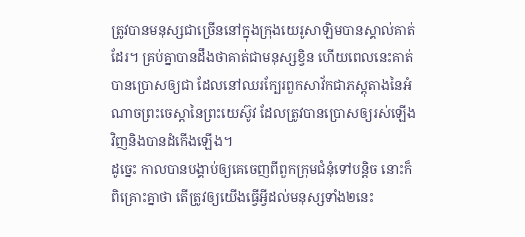ត្រូវបានមនុស្សជាច្រើននៅក្នុងក្រុងយេរូសាឡិមបានស្គាល់គាត់ដែរ។ គ្រប់គ្នាបានដឹងថាគាត់ជាមនុស្សខ្វិន ហើយពេលនេះគាត់ បានប្រោសឲ្យជា ដែលនៅឈរក្បែរពួកសាវ័កជាភស្តុតាងនៃអំណាចព្រះចេស្តានៃព្រះយេស៊ូវ ដែលត្រូវបានប្រោសឲ្យរស់ឡើងវិញនិងបានដំកើងឡើង។
ដូច្នេះ កាលបានបង្គាប់ឲ្យគេចេញពីពួកក្រុមជំនុំទៅបន្តិច នោះក៏ពិគ្រោះគ្នាថា តើត្រូវឲ្យយើងធ្វើអ្វីដល់មនុស្សទាំង២នេះ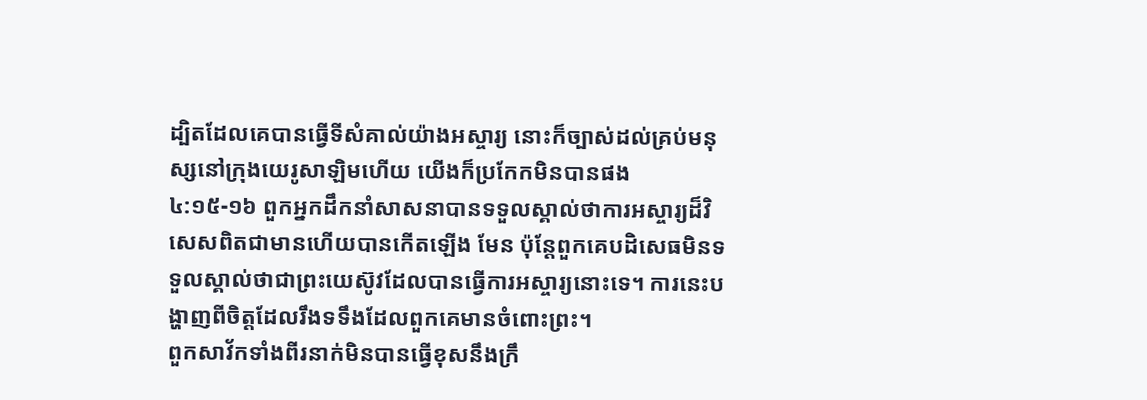ដ្បិតដែលគេបានធ្វើទីសំគាល់យ៉ាងអស្ចារ្យ នោះក៏ច្បាស់ដល់គ្រប់មនុស្សនៅក្រុងយេរូសាឡិមហើយ យើងក៏ប្រកែកមិនបានផង
៤:១៥-១៦ ពួកអ្នកដឹកនាំសាសនាបានទទួលស្គាល់ថាការអស្ចារ្យដ៏វិសេសពិតជាមានហើយបានកើតឡើង មែន ប៉ុន្តែពួកគេបដិសេធមិនទទួលស្គាល់ថាជាព្រះយេស៊ូវដែលបានធ្វើការអស្ចារ្យនោះទេ។ ការនេះបង្ហាញពីចិត្តដែលរឹងទទឹងដែលពួកគេមានចំពោះព្រះ។
ពួកសាវ័កទាំងពីរនាក់មិនបានធ្វើខុសនឹងក្រឹ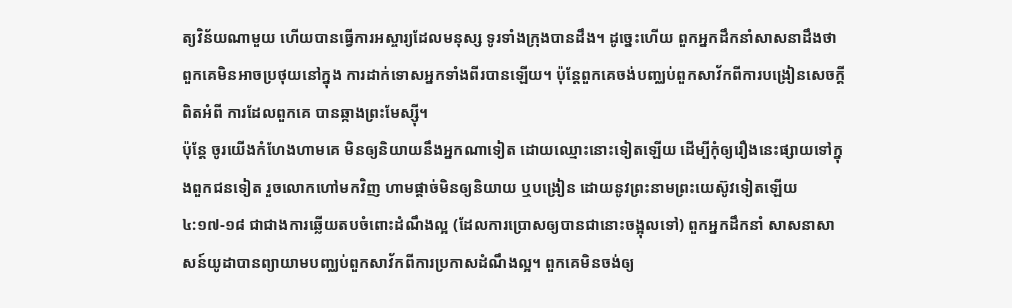ត្យវិន័យណាមួយ ហើយបានធ្វើការអស្ចារ្យដែលមនុស្ស ទូរទាំងក្រុងបានដឹង។ ដូច្នេះហើយ ពួកអ្នកដឹកនាំសាសនាដឹងថាពួកគេមិនអាចប្រថុយនៅក្នុង ការដាក់ទោសអ្នកទាំងពីរបានឡើយ។ ប៉ុន្តែពួកគេចង់បញ្ឈប់ពួកសាវ័កពីការបង្រៀនសេចក្តីពិតអំពី ការដែលពួកគេ បានឆ្កាងព្រះមែស្ស៊ី។
ប៉ុន្តែ ចូរយើងកំហែងហាមគេ មិនឲ្យនិយាយនឹងអ្នកណាទៀត ដោយឈ្មោះនោះទៀតឡើយ ដើម្បីកុំឲ្យរឿងនេះផ្សាយទៅក្នុងពួកជនទៀត រួចលោកហៅមកវិញ ហាមផ្តាច់មិនឲ្យនិយាយ ឬបង្រៀន ដោយនូវព្រះនាមព្រះយេស៊ូវទៀតឡើយ
៤:១៧-១៨ ជាជាងការឆ្លើយតបចំពោះដំណឹងល្អ (ដែលការប្រោសឲ្យបានជានោះចង្អុលទៅ) ពួកអ្នកដឹកនាំ សាសនាសាសន៍យូដាបានព្យាយាមបញ្ឈប់ពួកសាវ័កពីការប្រកាសដំណឹងល្អ។ ពួកគេមិនចង់ឲ្យ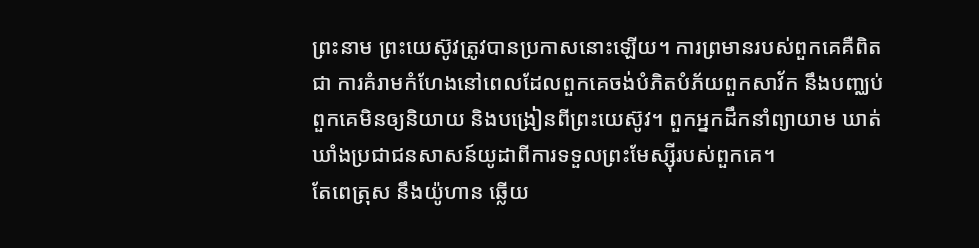ព្រះនាម ព្រះយេស៊ូវត្រូវបានប្រកាសនោះឡើយ។ ការព្រមានរបស់ពួកគេគឺពិតជា ការគំរាមកំហែងនៅពេលដែលពួកគេចង់បំភិតបំភ័យពួកសាវ័ក នឹងបញ្ឈប់ពួកគេមិនឲ្យនិយាយ និងបង្រៀនពីព្រះយេស៊ូវ។ ពួកអ្នកដឹកនាំព្យាយាម ឃាត់ឃាំងប្រជាជនសាសន៍យូដាពីការទទួលព្រះមែស្ស៊ីរបស់ពួកគេ។
តែពេត្រុស នឹងយ៉ូហាន ឆ្លើយ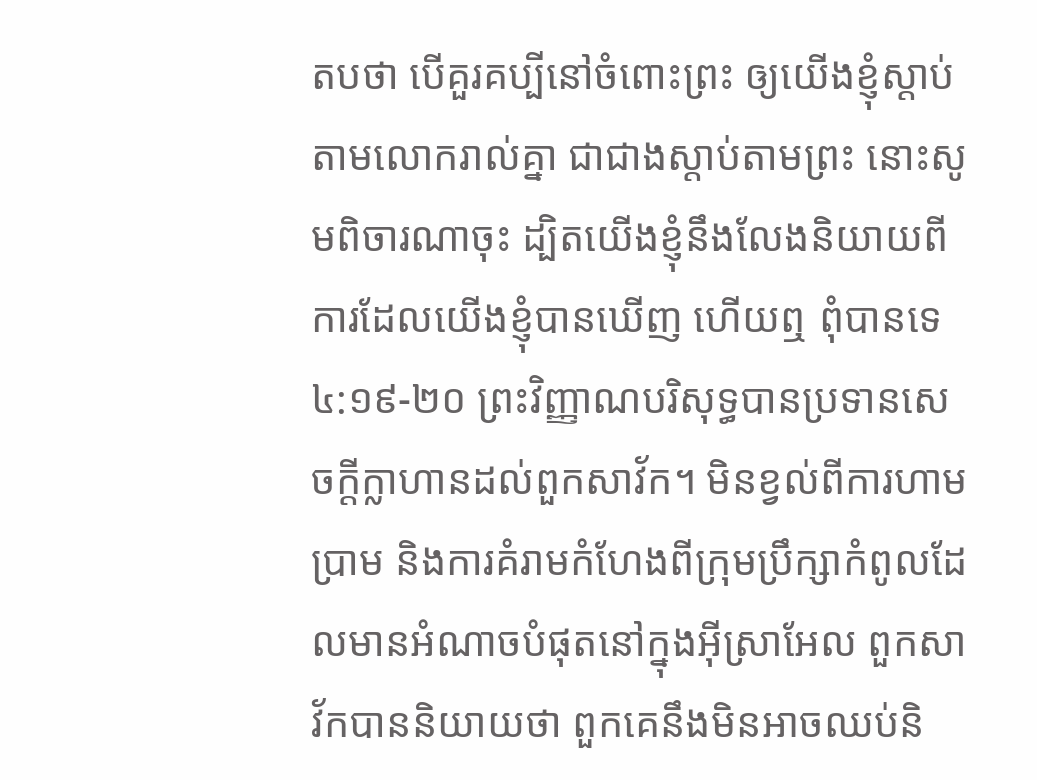តបថា បើគួរគប្បីនៅចំពោះព្រះ ឲ្យយើងខ្ញុំស្តាប់តាមលោករាល់គ្នា ជាជាងស្តាប់តាមព្រះ នោះសូមពិចារណាចុះ ដ្បិតយើងខ្ញុំនឹងលែងនិយាយពីការដែលយើងខ្ញុំបានឃើញ ហើយឮ ពុំបានទេ
៤:១៩-២០ ព្រះវិញ្ញាណបរិសុទ្ធបានប្រទានសេចក្តីក្លាហានដល់ពួកសាវ័ក។ មិនខ្វល់ពីការហាមប្រាម និងការគំរាមកំហែងពីក្រុមប្រឹក្សាកំពូលដែលមានអំណាចបំផុតនៅក្នុងអ៊ីស្រាអែល ពួកសាវ័កបាននិយាយថា ពួកគេនឹងមិនអាចឈប់និ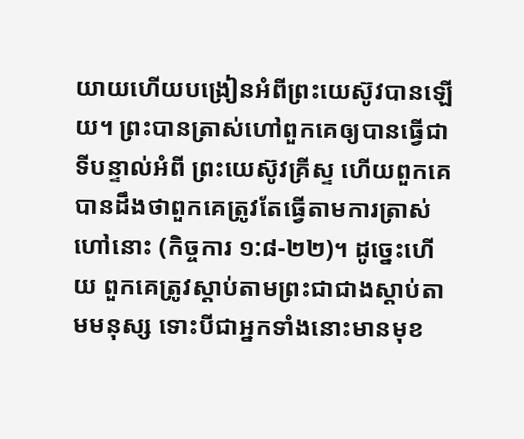យាយហើយបង្រៀនអំពីព្រះយេស៊ូវបានឡើយ។ ព្រះបានត្រាស់ហៅពួកគេឲ្យបានធ្វើជា ទីបន្ទាល់អំពី ព្រះយេស៊ូវគ្រីស្ទ ហើយពួកគេបានដឹងថាពួកគេត្រូវតែធ្វើតាមការត្រាស់ហៅនោះ (កិច្ចការ ១:៨-២២)។ ដូច្នេះហើយ ពួកគេត្រូវស្តាប់តាមព្រះជាជាងស្តាប់តាមមនុស្ស ទោះបីជាអ្នកទាំងនោះមានមុខ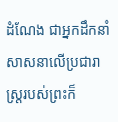ដំណែង ជាអ្នកដឹកនាំ សាសនាលើប្រជារាស្រ្តរបស់ព្រះក៏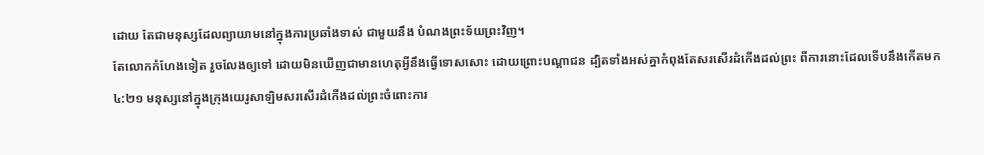ដោយ តែជាមនុស្សដែលព្យាយាមនៅក្នុងការប្រឆាំងទាស់ ជាមួយនឹង បំណងព្រះទ័យព្រះវិញ។
តែលោកកំហែងទៀត រួចលែងឲ្យទៅ ដោយមិនឃើញជាមានហេតុអ្វីនឹងធ្វើទោសសោះ ដោយព្រោះបណ្តាជន ដ្បិតទាំងអស់គ្នាកំពុងតែសរសើរដំកើងដល់ព្រះ ពីការនោះដែលទើបនឹងកើតមក
៤:២១ មនុស្សនៅក្នុងក្រុងយេរូសាឡិមសរសើរដំកើងដល់ព្រះចំពោះការ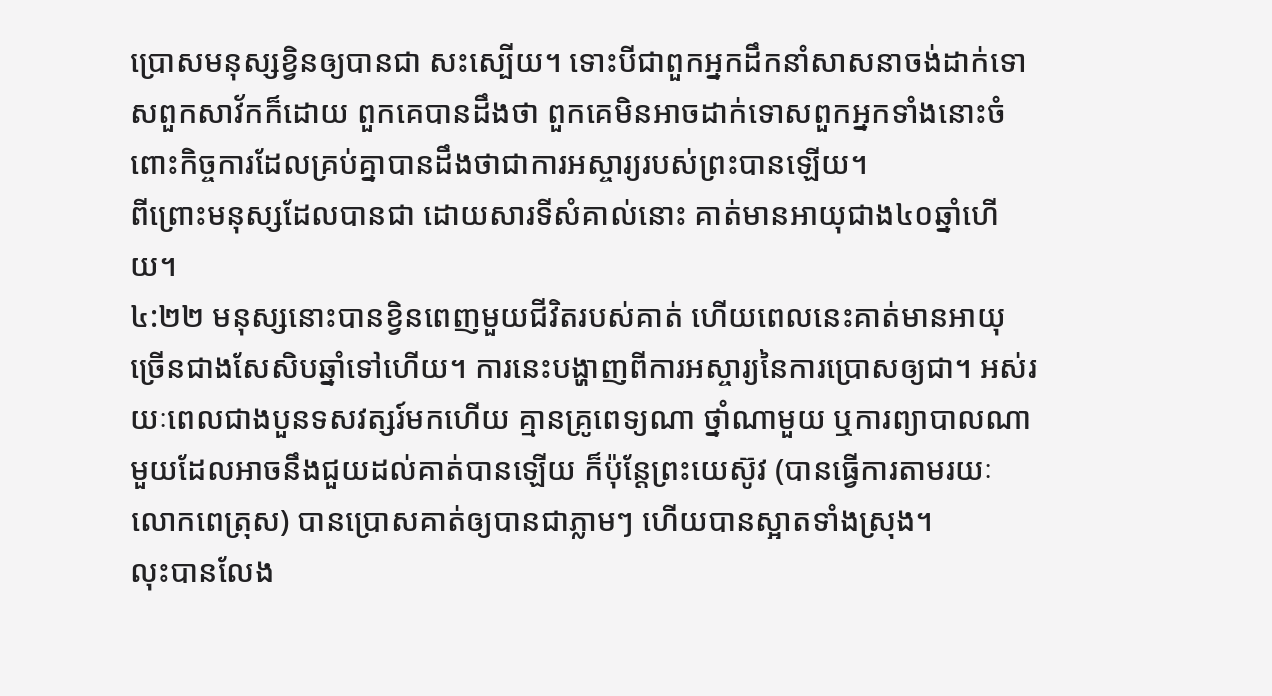ប្រោសមនុស្សខ្វិនឲ្យបានជា សះស្បើយ។ ទោះបីជាពួកអ្នកដឹកនាំសាសនាចង់ដាក់ទោសពួកសាវ័កក៏ដោយ ពួកគេបានដឹងថា ពួកគេមិនអាចដាក់ទោសពួកអ្នកទាំងនោះចំពោះកិច្ចការដែលគ្រប់គ្នាបានដឹងថាជាការអស្ចារ្យរបស់ព្រះបានឡើយ។
ពីព្រោះមនុស្សដែលបានជា ដោយសារទីសំគាល់នោះ គាត់មានអាយុជាង៤០ឆ្នាំហើយ។
៤:២២ មនុស្សនោះបានខ្វិនពេញមួយជីវិតរបស់គាត់ ហើយពេលនេះគាត់មានអាយុច្រើនជាងសែសិបឆ្នាំទៅហើយ។ ការនេះបង្ហាញពីការអស្ចារ្យនៃការប្រោសឲ្យជា។ អស់រយៈពេលជាងបួនទសវត្សរ៍មកហើយ គ្មានគ្រូពេទ្យណា ថ្នាំណាមួយ ឬការព្យាបាលណាមួយដែលអាចនឹងជួយដល់គាត់បានឡើយ ក៏ប៉ុន្តែព្រះយេស៊ូវ (បានធ្វើការតាមរយៈ លោកពេត្រុស) បានប្រោសគាត់ឲ្យបានជាភ្លាមៗ ហើយបានស្អាតទាំងស្រុង។
លុះបានលែង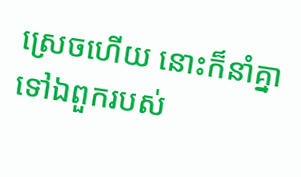ស្រេចហើយ នោះក៏នាំគ្នាទៅឯពួករបស់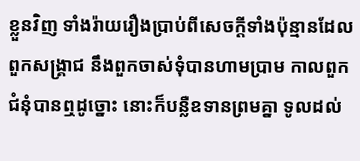ខ្លួនវិញ ទាំងរ៉ាយរឿងប្រាប់ពីសេចក្ដីទាំងប៉ុន្មានដែលពួកសង្គ្រាជ នឹងពួកចាស់ទុំបានហាមប្រាម កាលពួកជំនុំបានឮដូច្នោះ នោះក៏បន្លឺឧទានព្រមគ្នា ទូលដល់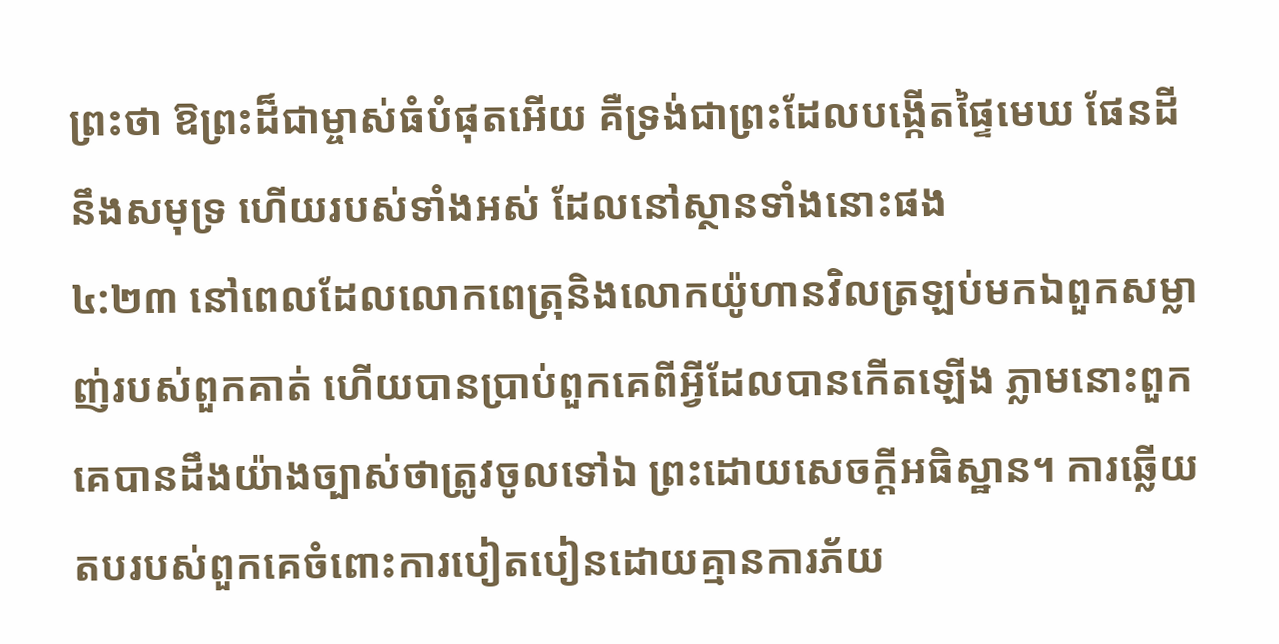ព្រះថា ឱព្រះដ៏ជាម្ចាស់ធំបំផុតអើយ គឺទ្រង់ជាព្រះដែលបង្កើតផ្ទៃមេឃ ផែនដី នឹងសមុទ្រ ហើយរបស់ទាំងអស់ ដែលនៅស្ថានទាំងនោះផង
៤:២៣ នៅពេលដែលលោកពេត្រុនិងលោកយ៉ូហានវិលត្រឡប់មកឯពួកសម្លាញ់របស់ពួកគាត់ ហើយបានប្រាប់ពួកគេពីអ្វីដែលបានកើតឡើង ភ្លាមនោះពួកគេបានដឹងយ៉ាងច្បាស់ថាត្រូវចូលទៅឯ ព្រះដោយសេចក្តីអធិស្ឋាន។ ការឆ្លើយតបរបស់ពួកគេចំពោះការបៀតបៀនដោយគ្មានការភ័យ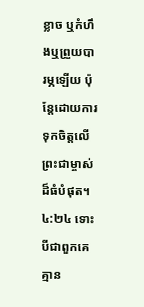ខ្លាច ឬកំហឹងឬព្រួយបារម្ភឡើយ ប៉ុន្តែដោយការទុកចិត្តលើព្រះជាម្ចាស់ដ៏ធំបំផុត។
៤:២៤ ទោះបីជាពួកគេគ្មាន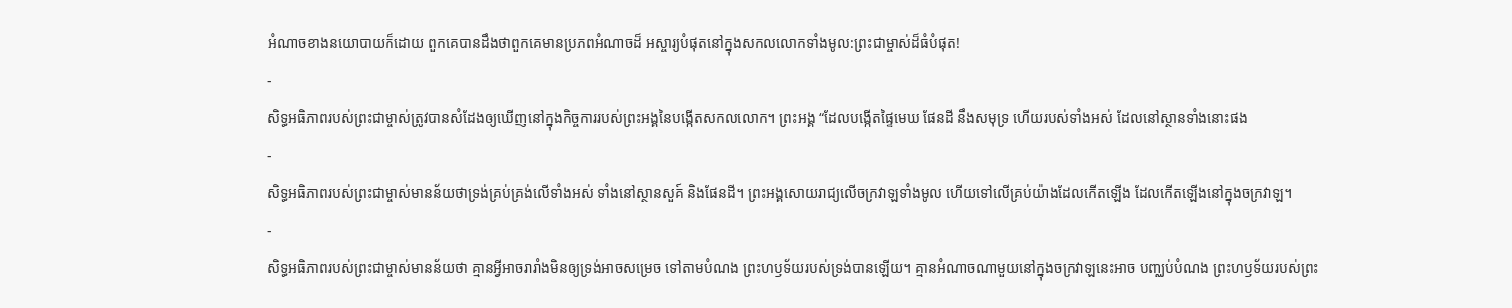អំណាចខាងនយោបាយក៏ដោយ ពួកគេបានដឹងថាពួកគេមានប្រភពអំណាចដ៏ អស្ចារ្យបំផុតនៅក្នុងសកលលោកទាំងមូល:ព្រះជាម្ចាស់ដ៏ធំបំផុត!
-
សិទ្ធអធិភាពរបស់ព្រះជាម្ចាស់ត្រូវបានសំដែងឲ្យឃើញនៅក្នុងកិច្ចការរបស់ព្រះអង្គនៃបង្កើតសកលលោក។ ព្រះអង្គ “ដែលបង្កើតផ្ទៃមេឃ ផែនដី នឹងសមុទ្រ ហើយរបស់ទាំងអស់ ដែលនៅស្ថានទាំងនោះផង
-
សិទ្ធអធិភាពរបស់ព្រះជាម្ចាស់មានន័យថាទ្រង់គ្រប់គ្រង់លើទាំងអស់ ទាំងនៅស្ថានសួគ៍ និងផែនដី។ ព្រះអង្គសោយរាជ្យលើចក្រវាឡទាំងមូល ហើយទៅលើគ្រប់យ៉ាងដែលកើតឡើង ដែលកើតឡើងនៅក្នុងចក្រវាឡ។
-
សិទ្ធអធិភាពរបស់ព្រះជាម្ចាស់មានន័យថា គ្មានអ្វីអាចរារាំងមិនឲ្យទ្រង់អាចសម្រេច ទៅតាមបំណង ព្រះហឫទ័យរបស់ទ្រង់បានឡើយ។ គ្មានអំណាចណាមួយនៅក្នុងចក្រវាឡនេះអាច បញ្ឈប់បំណង ព្រះហឫទ័យរបស់ព្រះ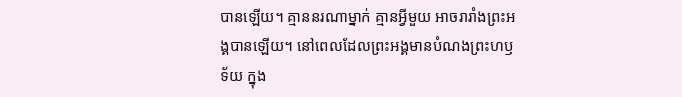បានឡើយ។ គ្មាននរណាម្នាក់ គ្មានអ្វីមួយ អាចរារាំងព្រះអង្គបានឡើយ។ នៅពេលដែលព្រះអង្គមានបំណងព្រះហឫទ័យ ក្នុង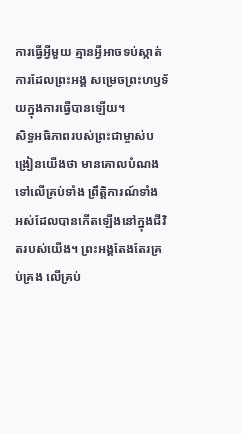ការធ្វើអ្វីមួយ គ្មានអ្វីអាចទប់ស្កាត់ ការដែលព្រះអង្គ សម្រេចព្រះហឫទ័យក្នុងការធ្វើបានឡើយ។
សិទ្ធអធិភាពរបស់ព្រះជាម្ចាស់បង្រៀនយើងថា មានគោលបំណងទៅលើគ្រប់ទាំង ព្រឹត្តិការណ៍ទាំង អស់ដែលបានកើតឡើងនៅក្នុងជីវិតរបស់យើង។ ព្រះអង្គតែងតែរគ្រប់គ្រង លើគ្រប់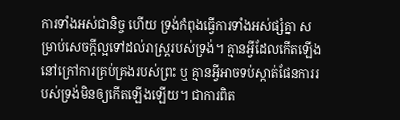ការទាំងអស់ជានិច្ច ហើយ ទ្រង់កំពុងធ្វើការទាំងអស់ផ្សំគ្នា សម្រាប់សេចក្តីល្អទៅដល់រាស្ត្ររបស់ទ្រង់។ គ្មានអ្វីដែលកើតឡើងនៅក្រៅការគ្រប់គ្រងរបស់ព្រះ ឬ គ្មានអ្វីអាចទប់ស្កាត់ផែនការរបស់ទ្រង់មិនឲ្យកើតឡើងឡើយ។ ជាការពិត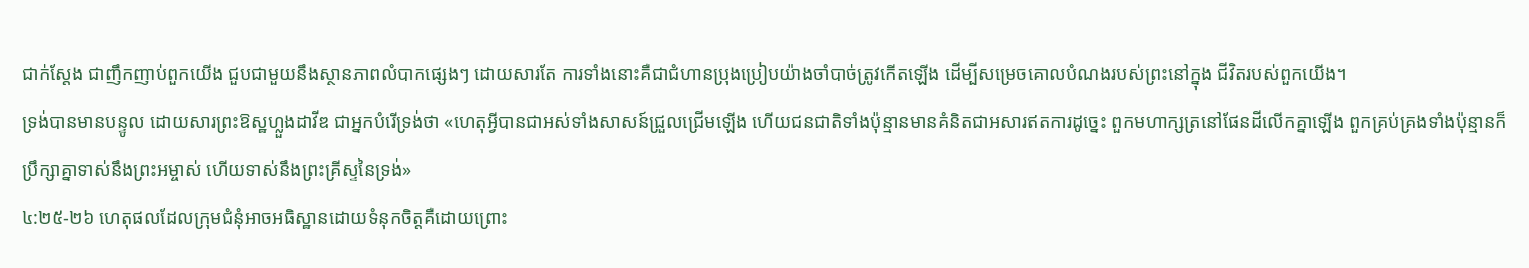ជាក់ស្តែង ជាញឹកញាប់ពួកយើង ជួបជាមួយនឹងស្ថានភាពលំបាកផ្សេងៗ ដោយសារតែ ការទាំងនោះគឺជាជំហានប្រុងប្រៀបយ៉ាងចាំបាច់ត្រូវកើតឡើង ដើម្បីសម្រេចគោលបំណងរបស់ព្រះនៅក្នុង ជីវិតរបស់ពួកយើង។
ទ្រង់បានមានបន្ទូល ដោយសារព្រះឱស្ឋហ្លួងដាវីឌ ជាអ្នកបំរើទ្រង់ថា «ហេតុអ្វីបានជាអស់ទាំងសាសន៍ជ្រួលជ្រើមឡើង ហើយជនជាតិទាំងប៉ុន្មានមានគំនិតជាអសារឥតការដូច្នេះ ពួកមហាក្សត្រនៅផែនដីលើកគ្នាឡើង ពួកគ្រប់គ្រងទាំងប៉ុន្មានក៏ប្រឹក្សាគ្នាទាស់នឹងព្រះអម្ចាស់ ហើយទាស់នឹងព្រះគ្រីស្ទនៃទ្រង់»
៤:២៥-២៦ ហេតុផលដែលក្រុមជំនុំអាចអធិស្ឋានដោយទំនុកចិត្តគឺដោយព្រោះ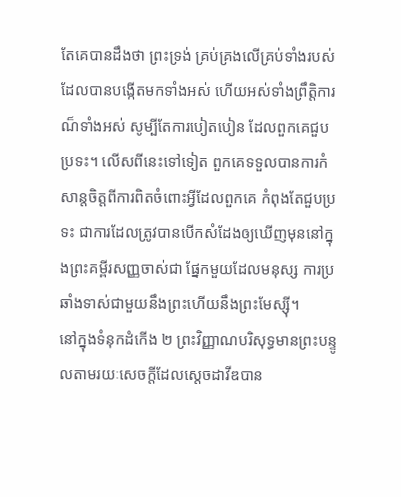តែគេបានដឹងថា ព្រះទ្រង់ គ្រប់គ្រងលើគ្រប់ទាំងរបស់ដែលបានបង្កើតមកទាំងអស់ ហើយអស់ទាំងព្រឹត្តិការណ៏ទាំងអស់ សូម្បីតែការបៀតបៀន ដែលពួកគេជួបប្រទះ។ លើសពីនេះទៅទៀត ពួកគេទទួលបានការកំសាន្តចិត្តពីការពិតចំពោះអ្វីដែលពួកគេ កំពុងតែជួបប្រទះ ជាការដែលត្រូវបានបើកសំដែងឲ្យឃើញមុននៅក្នុងព្រះគម្ពីរសញ្ញចាស់ជា ផ្នែកមួយដែលមនុស្ស ការប្រឆាំងទាស់ជាមួយនឹងព្រះហើយនឹងព្រះមែស្ស៊ី។
នៅក្នុងទំនុកដំកើង ២ ព្រះវិញ្ញាណបរិសុទ្ធមានព្រះបន្ទូលតាមរយៈសេចក្តីដែលស្តេចដាវីឌបាន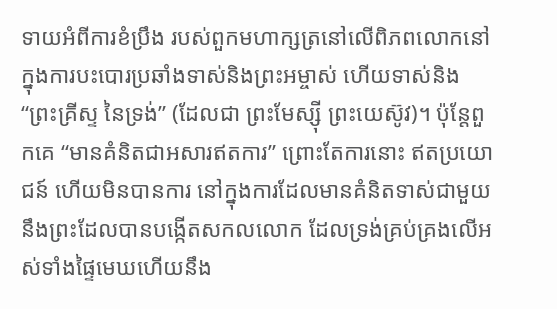ទាយអំពីការខំប្រឹង របស់ពួកមហាក្សត្រនៅលើពិភពលោកនៅក្នុងការបះបោរប្រឆាំងទាស់និងព្រះអម្ចាស់ ហើយទាស់និង “ព្រះគ្រីស្ទ នៃទ្រង់” (ដែលជា ព្រះមែស្ស៊ី ព្រះយេស៊ូវ)។ ប៉ុន្តែពួកគេ “មានគំនិតជាអសារឥតការ” ព្រោះតែការនោះ ឥតប្រយោជន៍ ហើយមិនបានការ នៅក្នុងការដែលមានគំនិតទាស់ជាមួយនឹងព្រះដែលបានបង្កើតសកលលោក ដែលទ្រង់គ្រប់គ្រងលើអស់ទាំងផ្ទៃមេឃហើយនឹង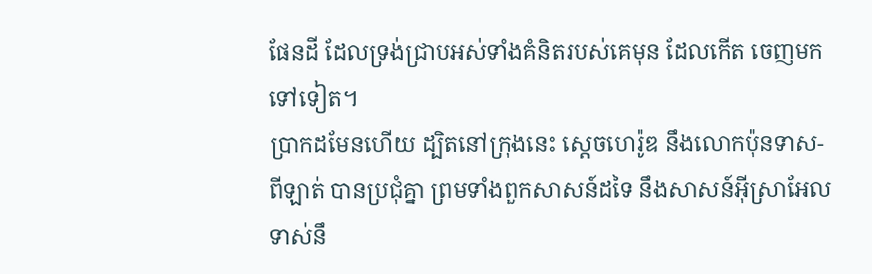ផែនដី ដែលទ្រង់ជ្រាបអស់ទាំងគំនិតរបស់គេមុន ដែលកើត ចេញមកទៅទៀត។
ប្រាកដមែនហើយ ដ្បិតនៅក្រុងនេះ ស្តេចហេរ៉ូឌ នឹងលោកប៉ុនទាស-ពីឡាត់ បានប្រជុំគ្នា ព្រមទាំងពួកសាសន៍ដទៃ នឹងសាសន៍អ៊ីស្រាអែល ទាស់នឹ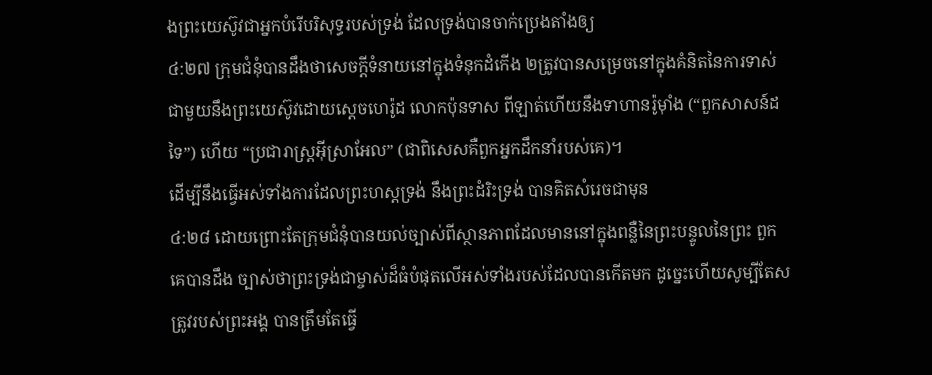ងព្រះយេស៊ូវជាអ្នកបំរើបរិសុទ្ធរបស់ទ្រង់ ដែលទ្រង់បានចាក់ប្រេងតាំងឲ្យ
៤:២៧ ក្រុមជំនុំបានដឹងថាសេចក្តីទំនាយនៅក្នុងទំនុកដំកើង ២ត្រូវបានសម្រេចនៅក្នុងគំនិតនៃការទាស់ ជាមួយនឹងព្រះយេស៊ូវដោយស្តេចហេរ៉ូដ លោកប៉ុនទាស ពីឡាត់ហើយនឹងទាហានរ៉ូម៉ាំង (“ពួកសាសន៍ដទៃ”) ហើយ “ប្រជារាស្រ្តអ៊ីស្រាអែល” (ជាពិសេសគឺពួកអ្នកដឹកនាំរបស់គេ)។
ដើម្បីនឹងធ្វើអស់ទាំងការដែលព្រះហស្តទ្រង់ នឹងព្រះដំរិះទ្រង់ បានគិតសំរេចជាមុន
៤:២៨ ដោយព្រោះតែក្រុមជំនុំបានយល់ច្បាស់ពីស្ថានភាពដែលមាននៅក្នុងពន្លឺនៃព្រះបន្ទូលនៃព្រះ ពួកគេបានដឹង ច្បាស់ថាព្រះទ្រង់ជាម្ចាស់ដ៏ធំបំផុតលើអស់ទាំងរបស់ដែលបានកើតមក ដូច្នេះហើយសូម្បីតែសត្រូវរបស់ព្រះអង្គ បានត្រឹមតែធ្វើ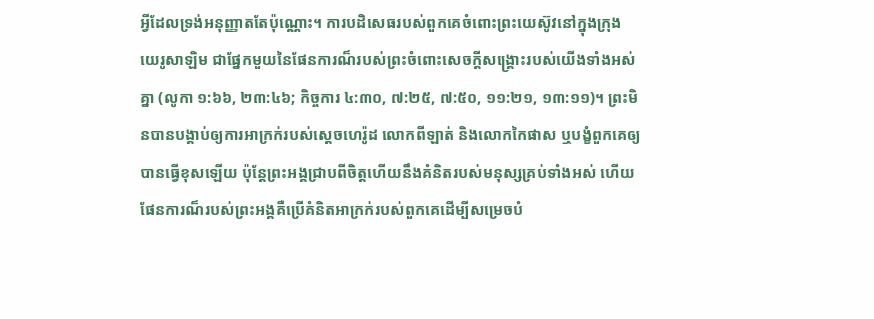អ្វីដែលទ្រង់អនុញ្ញាតតែប៉ុណ្ណោះ។ ការបដិសេធរបស់ពួកគេចំពោះព្រះយេស៊ូវនៅក្នុងក្រុងយេរូសាឡិម ជាផ្នែកមួយនៃផែនការណ៏របស់ព្រះចំពោះសេចក្តីសង្រ្គោះរបស់យើងទាំងអស់គ្នា (លូកា ១:៦៦, ២៣:៤៦; កិច្ចការ ៤:៣០, ៧:២៥, ៧:៥០, ១១:២១, ១៣:១១)។ ព្រះមិនបានបង្គាប់ឲ្យការអាក្រក់របស់ស្តេចហេរ៉ូដ លោកពីឡាត់ និងលោកកៃផាស ឬបង្ខំពួកគេឲ្យបានធ្វើខុសឡើយ ប៉ុន្តែព្រះអង្គជ្រាបពីចិត្តហើយនឹងគំនិតរបស់មនុស្សគ្រប់ទាំងអស់ ហើយផែនការណ៏របស់ព្រះអង្គគឺប្រើគំនិតអាក្រក់របស់ពួកគេដើម្បីសម្រេចបំ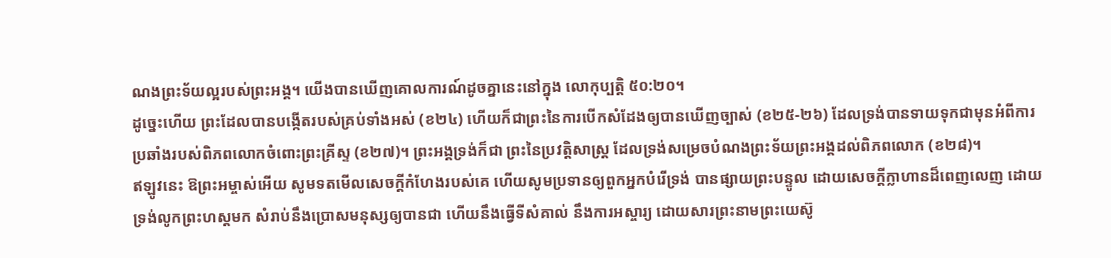ណងព្រះទ័យល្អរបស់ព្រះអង្គ។ យើងបានឃើញគោលការណ៍ដូចគ្នានេះនៅក្នុង លោកុប្បត្តិ ៥០:២០។
ដូច្នេះហើយ ព្រះដែលបានបង្កើតរបស់គ្រប់ទាំងអស់ (ខ២៤) ហើយក៏ជាព្រះនៃការបើកសំដែងឲ្យបានឃើញច្បាស់ (ខ២៥-២៦) ដែលទ្រង់បានទាយទុកជាមុនអំពីការប្រឆាំងរបស់ពិភពលោកចំពោះព្រះគ្រីស្ទ (ខ២៧)។ ព្រះអង្គទ្រង់ក៏ជា ព្រះនៃប្រវត្តិសាស្រ្ត ដែលទ្រង់សម្រេចបំណងព្រះទ័យព្រះអង្គដល់ពិភពលោក (ខ២៨)។
ឥឡូវនេះ ឱព្រះអម្ចាស់អើយ សូមទតមើលសេចក្ដីកំហែងរបស់គេ ហើយសូមប្រទានឲ្យពួកអ្នកបំរើទ្រង់ បានផ្សាយព្រះបន្ទូល ដោយសេចក្ដីក្លាហានដ៏ពេញលេញ ដោយទ្រង់លូកព្រះហស្តមក សំរាប់នឹងប្រោសមនុស្សឲ្យបានជា ហើយនឹងធ្វើទីសំគាល់ នឹងការអស្ចារ្យ ដោយសារព្រះនាមព្រះយេស៊ូ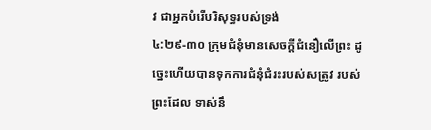វ ជាអ្នកបំរើបរិសុទ្ធរបស់ទ្រង់
៤:២៩-៣០ ក្រុមជំនុំមានសេចក្តីជំនឿលើព្រះ ដូច្នេះហើយបានទុកការជំនុំជំរះរបស់សត្រូវ របស់ព្រះដែល ទាស់នឹ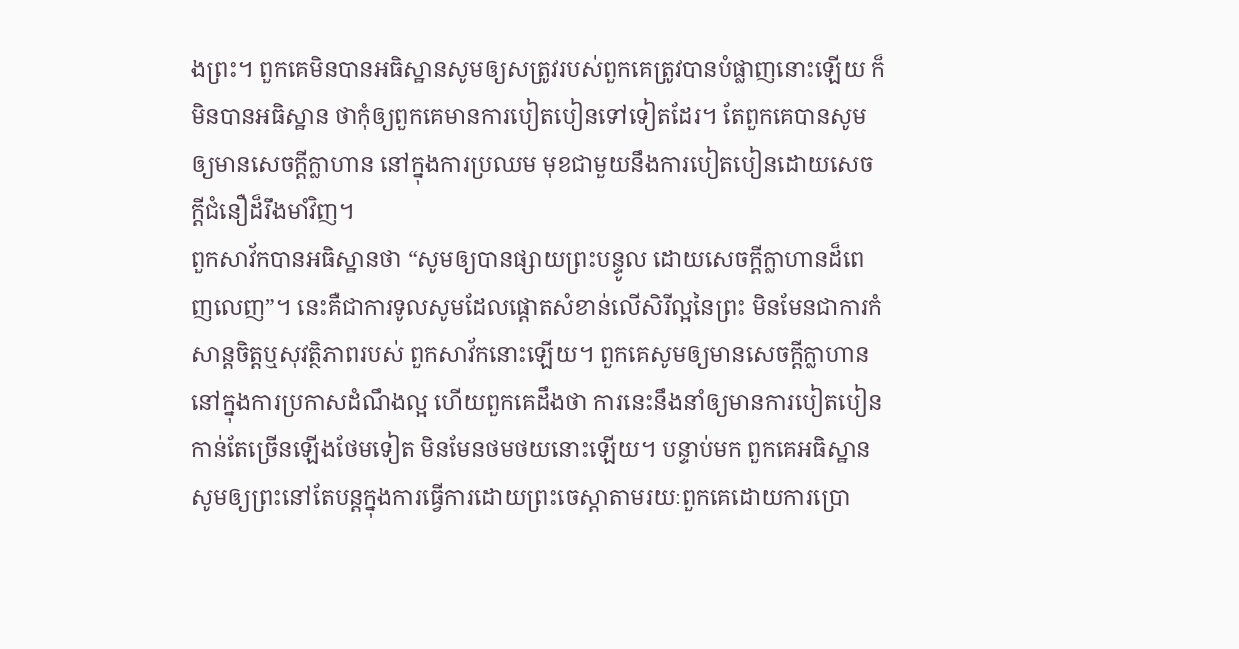ងព្រះ។ ពួកគេមិនបានអធិស្ឋានសូមឲ្យសត្រូវរបស់ពួកគេត្រូវបានបំផ្លាញនោះឡើយ ក៏មិនបានអធិស្ឋាន ថាកុំឲ្យពួកគេមានការបៀតបៀនទៅទៀតដែរ។ តែពួកគេបានសូមឲ្យមានសេចក្តីក្លាហាន នៅក្នុងការប្រឈម មុខជាមួយនឹងការបៀតបៀនដោយសេចក្តីជំនឿដ៏រឹងមាំវិញ។
ពួកសាវ័កបានអធិស្ឋានថា “សូមឲ្យបានផ្សាយព្រះបន្ទូល ដោយសេចក្ដីក្លាហានដ៏ពេញលេញ”។ នេះគឺជាការទូលសូមដែលផ្តោតសំខាន់លើសិរីល្អនៃព្រះ មិនមែនជាការកំសាន្តចិត្តឬសុវត្ថិភាពរបស់ ពួកសាវ័កនោះឡើយ។ ពួកគេសូមឲ្យមានសេចក្តីក្លាហាននៅក្នុងការប្រកាសដំណឹងល្អ ហើយពួកគេដឹងថា ការនេះនឹងនាំឲ្យមានការបៀតបៀនកាន់តែច្រើនឡើងថែមទៀត មិនមែនថមថយនោះឡើយ។ បន្ទាប់មក ពួកគេអធិស្ឋានសូមឲ្យព្រះនៅតែបន្តក្នុងការធ្វើការដោយព្រះចេស្តាតាមរយៈពួកគេដោយការប្រោ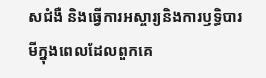សជំងឺ និងធ្វើការអស្ចារ្យនិងការឫទ្ធិបារមីក្នុងពេលដែលពួកគេ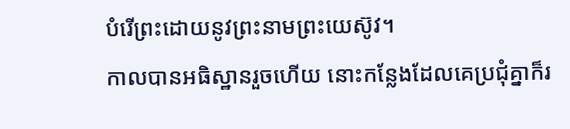បំរើព្រះដោយនូវព្រះនាមព្រះយេស៊ូវ។
កាលបានអធិស្ឋានរួចហើយ នោះកន្លែងដែលគេប្រជុំគ្នាក៏រ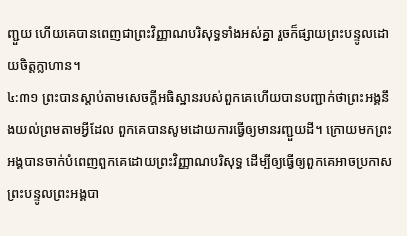ញ្ជួយ ហើយគេបានពេញជាព្រះវិញ្ញាណបរិសុទ្ធទាំងអស់គ្នា រួចក៏ផ្សាយព្រះបន្ទូលដោយចិត្តក្លាហាន។
៤:៣១ ព្រះបានស្តាប់តាមសេចក្តីអធិស្ឋានរបស់ពួកគេហើយបានបញ្ជាក់ថាព្រះអង្គនឹងយល់ព្រមតាមអ្វីដែល ពួកគេបានសូមដោយការធ្វើឲ្យមានរញ្ជួយដី។ ក្រោយមកព្រះអង្គបានចាក់បំពេញពួកគេដោយព្រះវិញ្ញាណបរិសុទ្ធ ដើម្បីឲ្យធ្វើឲ្យពួកគេអាចប្រកាសព្រះបន្ទូលព្រះអង្គបា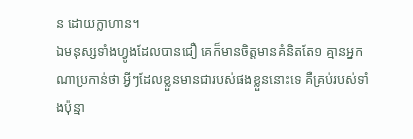ន ដោយក្លាហាន។
ឯមនុស្សទាំងហ្វូងដែលបានជឿ គេក៏មានចិត្តមានគំនិតតែ១ គ្មានអ្នកណាប្រកាន់ថា អ្វីៗដែលខ្លួនមានជារបស់ផងខ្លួននោះទេ គឺគ្រប់របស់ទាំងប៉ុន្មា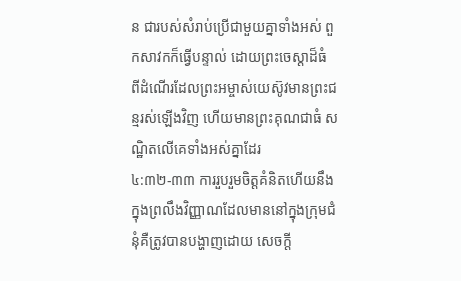ន ជារបស់សំរាប់ប្រើជាមួយគ្នាទាំងអស់ ពួកសាវកក៏ធ្វើបន្ទាល់ ដោយព្រះចេស្តាដ៏ធំ ពីដំណើរដែលព្រះអម្ចាស់យេស៊ូវមានព្រះជន្មរស់ឡើងវិញ ហើយមានព្រះគុណជាធំ សណ្ឋិតលើគេទាំងអស់គ្នាដែរ
៤:៣២-៣៣ ការរួបរួមចិត្តគំនិតហើយនឹងក្នុងព្រលឹងវិញ្ញាណដែលមាននៅក្នុងក្រុមជំនុំគឺត្រូវបានបង្ហាញដោយ សេចក្តី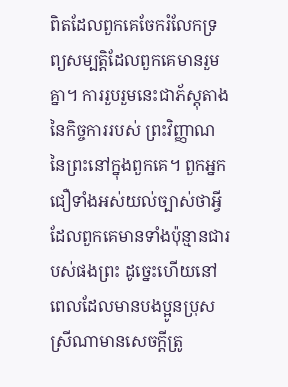ពិតដែលពួកគេចែករំលែកទ្រព្យសម្បត្តិដែលពួកគេមានរួមគ្នា។ ការរួបរួមនេះជាភ័ស្តុតាងនៃកិច្ចការរបស់ ព្រះវិញ្ញាណនៃព្រះនៅក្នុងពួកគេ។ ពួកអ្នកជឿទាំងអស់យល់ច្បាស់ថាអ្វីដែលពួកគេមានទាំងប៉ុន្មានជារបស់ផងព្រះ ដូច្នេះហើយនៅពេលដែលមានបងប្អូនប្រុសស្រីណាមានសេចក្តីត្រូ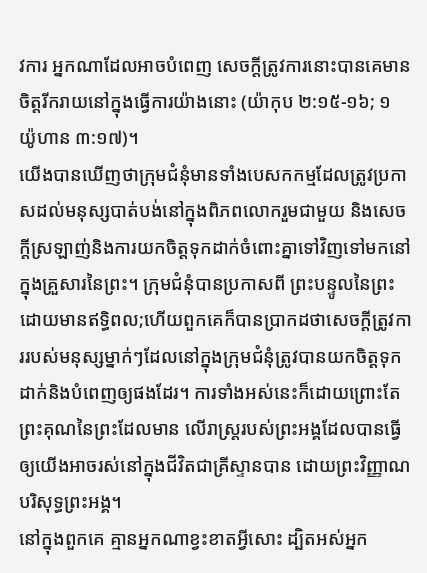វការ អ្នកណាដែលអាចបំពេញ សេចក្តីត្រូវការនោះបានគេមានចិត្តរីករាយនៅក្នុងធ្វើការយ៉ាងនោះ (យ៉ាកុប ២:១៥-១៦; ១ យ៉ូហាន ៣:១៧)។
យើងបានឃើញថាក្រុមជំនុំមានទាំងបេសកកម្មដែលត្រូវប្រកាសដល់មនុស្សបាត់បង់នៅក្នុងពិភពលោករួមជាមួយ និងសេចក្តីស្រឡាញ់និងការយកចិត្តទុកដាក់ចំពោះគ្នាទៅវិញទៅមកនៅក្នុងគ្រួសារនៃព្រះ។ ក្រុមជំនុំបានប្រកាសពី ព្រះបន្ទូលនៃព្រះដោយមានឥទ្ធិពល;ហើយពួកគេក៏បានប្រាកដថាសេចក្តីត្រូវការរបស់មនុស្សម្នាក់ៗដែលនៅក្នុងក្រុមជំនុំត្រូវបានយកចិត្តទុកដាក់និងបំពេញឲ្យផងដែរ។ ការទាំងអស់នេះក៏ដោយព្រោះតែព្រះគុណនៃព្រះដែលមាន លើរាស្រ្តរបស់ព្រះអង្គដែលបានធ្វើឲ្យយើងអាចរស់នៅក្នុងជីវិតជាគ្រីស្ទានបាន ដោយព្រះវិញ្ញាណបរិសុទ្ធព្រះអង្គ។
នៅក្នុងពួកគេ គ្មានអ្នកណាខ្វះខាតអ្វីសោះ ដ្បិតអស់អ្នក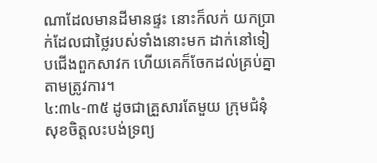ណាដែលមានដីមានផ្ទះ នោះក៏លក់ យកប្រាក់ដែលជាថ្លៃរបស់ទាំងនោះមក ដាក់នៅទៀបជើងពួកសាវក ហើយគេក៏ចែកដល់គ្រប់គ្នាតាមត្រូវការ។
៤:៣៤-៣៥ ដូចជាគ្រួសារតែមួយ ក្រុមជំនុំសុខចិត្តលះបង់ទ្រព្យ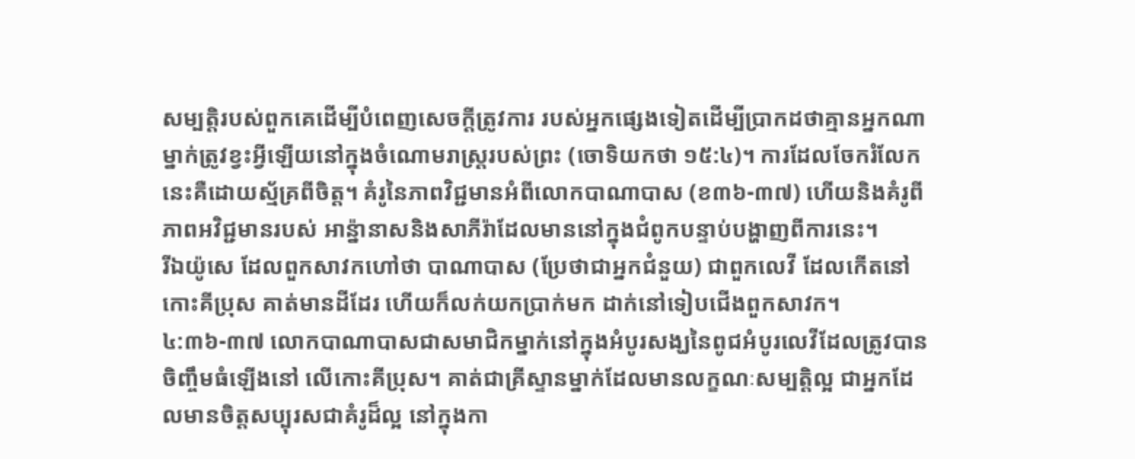សម្បត្តិរបស់ពួកគេដើម្បីបំពេញសេចក្តីត្រូវការ របស់អ្នកផ្សេងទៀតដើម្បីប្រាកដថាគ្មានអ្នកណាម្នាក់ត្រូវខ្វះអ្វីឡើយនៅក្នុងចំណោមរាស្រ្តរបស់ព្រះ (ចោទិយកថា ១៥:៤)។ ការដែលចែករំលែកនេះគឺដោយស្ម័គ្រពីចិត្ត។ គំរូនៃភាពវិជ្ជមានអំពីលោកបាណាបាស (ខ៣៦-៣៧) ហើយនិងគំរូពីភាពអវិជ្ជមានរបស់ អាន្ន៉ានាសនិងសាភីរ៉ាដែលមាននៅក្នុងជំពូកបន្ទាប់បង្ហាញពីការនេះ។
រីឯយ៉ូសេ ដែលពួកសាវកហៅថា បាណាបាស (ប្រែថាជាអ្នកជំនួយ) ជាពួកលេវី ដែលកើតនៅកោះគីប្រុស គាត់មានដីដែរ ហើយក៏លក់យកប្រាក់មក ដាក់នៅទៀបជើងពួកសាវក។
៤:៣៦-៣៧ លោកបាណាបាសជាសមាជិកម្នាក់នៅក្នុងអំបូរសង្ឃនៃពូជអំបូរលេវីដែលត្រូវបានចិញ្ចឹមធំឡើងនៅ លើកោះគីប្រុស។ គាត់ជាគ្រីស្ទានម្នាក់ដែលមានលក្ខណៈសម្បត្តិល្អ ជាអ្នកដែលមានចិត្តសប្បុរសជាគំរូដ៏ល្អ នៅក្នុងកា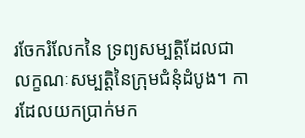រចែករំលែកនៃ ទ្រព្យសម្បត្តិដែលជាលក្ខណៈសម្បត្តិនៃក្រុមជំនុំដំបូង។ ការដែលយកប្រាក់មក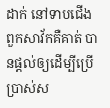ដាក់ នៅទាបជើងពួកសាវ័កគឺគាត់ បានផ្តល់ឲ្យដើម្បីប្រើប្រាស់ស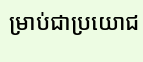ម្រាប់ជាប្រយោជ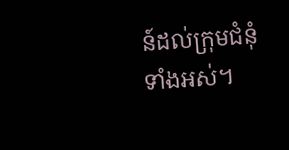ន៍ដល់ក្រុមជំនុំទាំងអស់។